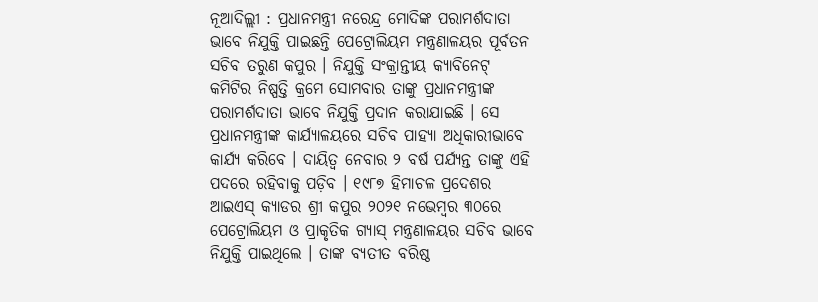ନୂଆଦିଲ୍ଲୀ : ପ୍ରଧାନମନ୍ତ୍ରୀ ନରେନ୍ଦ୍ର ମୋଦିଙ୍କ ପରାମର୍ଶଦାତା ଭାବେ ନିଯୁକ୍ତି ପାଇଛନ୍ତି ପେଟ୍ରୋଲିୟମ ମନ୍ତ୍ରଣାଳୟର ପୂର୍ବତନ ସଚିବ ତରୁଣ କପୁର । ନିଯୁକ୍ତି ସଂକ୍ରାନ୍ତୀୟ କ୍ୟାବିନେଟ୍ କମିଟିର ନିଷ୍ପତ୍ତି କ୍ରମେ ସୋମବାର ତାଙ୍କୁ ପ୍ରଧାନମନ୍ତ୍ରୀଙ୍କ ପରାମର୍ଶଦାତା ଭାବେ ନିଯୁକ୍ତି ପ୍ରଦାନ କରାଯାଇଛି । ସେ ପ୍ରଧାନମନ୍ତ୍ରୀଙ୍କ କାର୍ଯ୍ୟାଳୟରେ ସଚିବ ପାହ୍ୟା ଅଧିକାରୀଭାବେ କାର୍ଯ୍ୟ କରିବେ । ଦାୟିତ୍ୱ ନେବାର ୨ ବର୍ଷ ପର୍ଯ୍ୟନ୍ତ ତାଙ୍କୁ ଏହି ପଦରେ ରହିବାକୁ ପଡ଼ିବ । ୧୯୮୭ ହିମାଚଳ ପ୍ରଦେଶର ଆଇଏସ୍ କ୍ୟାଡର ଶ୍ରୀ କପୁର ୨୦୨୧ ନଭେମ୍ବର ୩୦ରେ ପେଟ୍ରୋଲିୟମ ଓ ପ୍ରାକୃତିକ ଗ୍ୟାସ୍ ମନ୍ତ୍ରଣାଳୟର ସଚିବ ଭାବେ ନିଯୁକ୍ତି ପାଇଥିଲେ । ତାଙ୍କ ବ୍ୟତୀତ ବରିଷ୍ଠ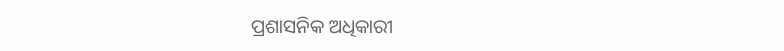ପ୍ରଶାସନିକ ଅଧିକାରୀ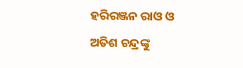ହରିରଞ୍ଜନ ରାଓ ଓ ଅତିଶ ଚନ୍ଦ୍ରଙ୍କୁ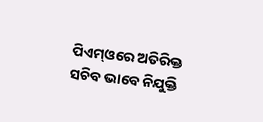ପିଏମ୍ଓରେ ଅତିରିକ୍ତ ସଚିବ ଭାବେ ନିଯୁକ୍ତି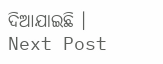ଦିଆଯାଇଛି ।
Next Post